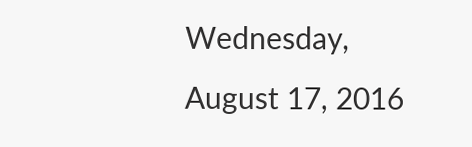Wednesday, August 17, 2016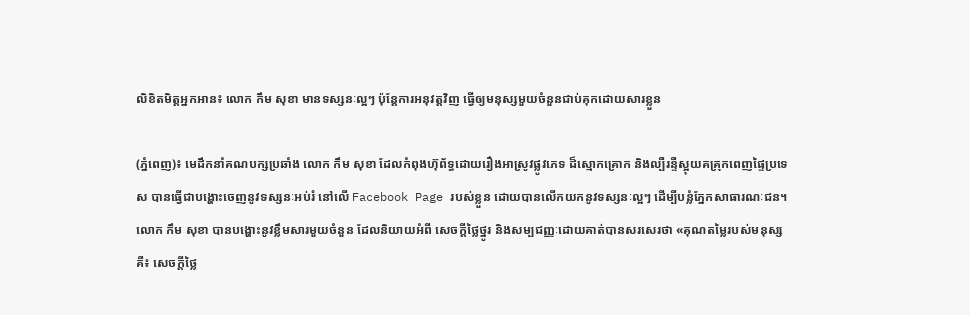លិខិតមិត្តអ្នកអាន៖ លោក កឹម សុខា មានទស្សនៈល្អៗ ប៉ុន្តែការអនុវត្តវិញ ធ្វើឲ្យមនុស្សមួយចំនួនជាប់គុកដោយសារខ្លួន

(ភ្នំពេញ)៖ មេដឹកនាំគណបក្សប្រឆាំង លោក កឹម សុខា ដែលកំពុងហ៊ុព័ទ្ធដោយរឿងអាស្រូវផ្លូវភេទ ដ៏ស្មោកគ្រោក និងល្បឺរន្ទឺស្អុយគគ្រុកពេញផ្ទៃប្រទេស បានធ្វើជាបង្ហោះចេញនូវទស្សនៈអប់រំ នៅលើ Facebook Page របស់ខ្លួន ដោយបានលើកយកនូវទស្សនៈល្អៗ ដើម្បីបន្លំភ្នែកសាធារណៈជន។ លោក កឹម សុខា បានបង្ហោះនូវខ្លឹមសារមួយចំនួន ដែលនិយាយអំពី សេចក្តីថ្លៃថ្នូរ និងសម្បជញ្ញៈដោយគាត់បានសរសេរថា «គុណតម្លៃរបស់មនុស្សគឺ៖ សេចក្ដីថ្លៃ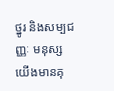ថ្នូរ និងសម្បជញ្ញៈ មនុស្សយើងមានគុ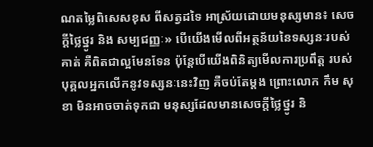ណតម្លៃពិសេសខុស ពីសត្វដទៃ អាស្រ័យដោយមនុស្សមាន៖ សេចក្តីថ្លៃថ្នូរ និង សម្បជញ្ញៈ» បើយើងមើលពីអត្ថន័យនៃទស្សនៈរបស់គាត់ គឺពិតជាល្អមែនទែន ប៉ុន្តែបើយើងពិនិត្យមើលការប្រពឹត្ត របស់បុគ្គលអ្នកលើកនូវទស្សនៈនេះវិញ គឺចប់តែម្តង ព្រោះលោក កឹម សុខា មិនអាចចាត់ទុកជា មនុស្សដែលមានសេចក្តីថ្លៃថ្នូរ និ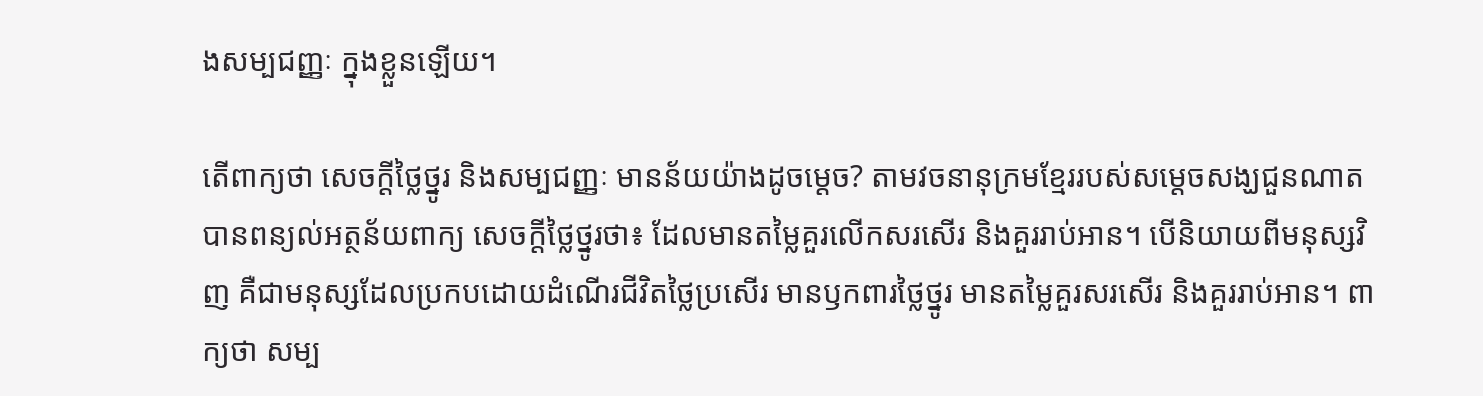ងសម្បជញ្ញៈ ក្នុងខ្លួនឡើយ។

តើពាក្យថា សេចក្តីថ្លៃថ្នូរ និងសម្បជញ្ញៈ មានន័យយ៉ាងដូចម្តេច? តាមវចនានុក្រមខ្មែររបស់សម្តេចសង្ឃជួនណាត បានពន្យល់អត្ថន័យពាក្យ សេចក្តីថ្លៃថ្នូរថា៖ ដែលមានតម្លៃគួរលើកសរសើរ និងគួររាប់អាន។ បើនិយាយពីមនុស្សវិញ គឺជាមនុស្សដែលប្រកបដោយដំណើរជីវិតថ្លៃប្រសើរ មានឫកពារថ្លៃថ្នូរ មានតម្លៃគួរសរសើរ និងគួររាប់អាន។ ពាក្យថា សម្ប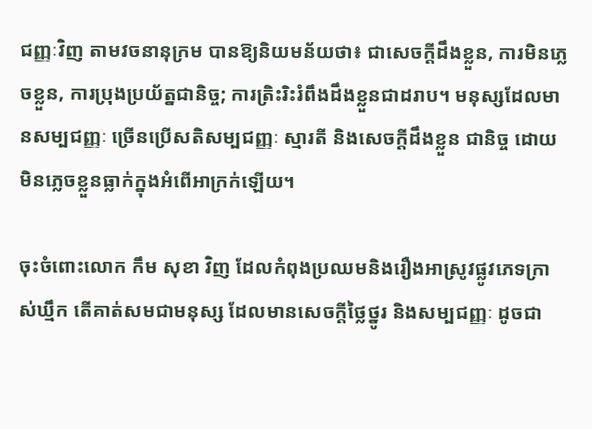ជញ្ញៈវិញ តាមវចនានុក្រម បានឱ្យនិយមន័យថា៖ ជាសេចក្ដីដឹងខ្លួន, ការមិនភ្លេចខ្លួន, ការប្រុងប្រយ័ត្នជានិច្ច; ការត្រិះរិះរំពឹងដឹងខ្លួនជាដរាប។ មនុស្សដែលមានសម្បជញ្ញៈ ច្រើនប្រើសតិសម្បជញ្ញៈ ស្មារតី និងសេចក្ដីដឹងខ្លួន ជានិច្ច ដោយមិនភ្លេចខ្លួនធ្លាក់ក្នុងអំពើអាក្រក់ឡើយ។

ចុះចំពោះលោក កឹម សុខា វិញ ដែលកំពុងប្រឈមនិងរឿងអាស្រូវផ្លូវភេទក្រាស់ឃ្មឹក តើគាត់សមជាមនុស្ស ដែលមានសេចក្តីថ្លៃថ្នូរ និងសម្បជញ្ញៈ ដូចជា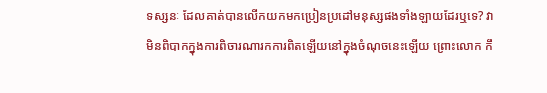ទស្សនៈ ដែលគាត់បានលើកយកមកប្រៀនប្រដៅមនុស្សផងទាំងឡាយដែរឬទេ? វាមិនពិបាកក្នុងការពិចារណារកការពិតឡើយនៅក្នុងចំណុចនេះឡើយ ព្រោះលោក កឹ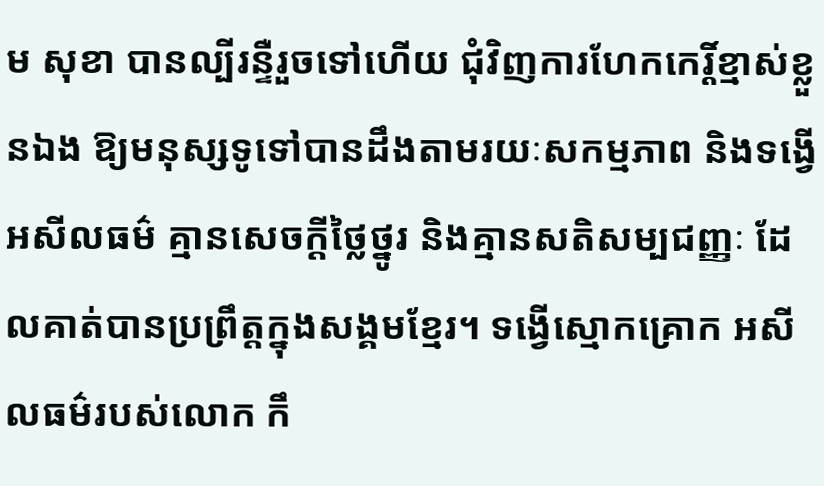ម សុខា បានល្បីរន្ទឺរួចទៅហើយ ជុំវិញការហែកកេរ្តិ៍ខ្មាស់ខ្លួនឯង ឱ្យមនុស្សទូទៅបានដឹងតាមរយៈសកម្មភាព និងទង្វើអសីលធម៌ គ្មានសេចក្តីថ្លៃថ្នូរ និងគ្មានសតិសម្បជញ្ញៈ ដែលគាត់បានប្រព្រឹត្តក្នុងសង្គមខ្មែរ។ ទង្វើស្មោកគ្រោក អសីលធម៌របស់លោក កឹ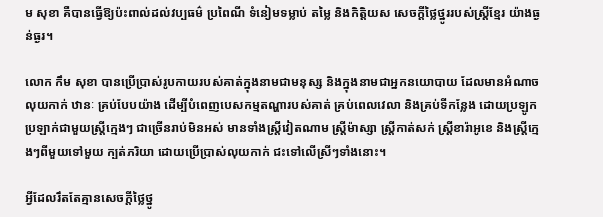ម សុខា គឺបានធ្វើឱ្យប៉ះពាល់ដល់វប្បធម៌ ប្រពៃណី ទំនៀមទម្លាប់ តម្លៃ និងកិត្តិយស សេចក្តីថ្លៃថ្នូររបស់ស្ត្រីខ្មែរ យ៉ាងធ្ងន់ធ្ងរ។

លោក កឹម សុខា បានប្រើប្រាស់រូបកាយរបស់គាត់ក្នុងនាមជាមនុស្ស និងក្នុងនាមជាអ្នកនយោបាយ ដែលមានអំណាចលុយកាក់ ឋានៈ គ្រប់បែបយ៉ាង ដើម្បីបំពេញបេសកម្មតណ្ហារបស់គាត់ គ្រប់ពេលវេលា និងគ្រប់ទីកន្លែង ដោយប្រឡូកប្រឡាក់ជាមួយស្រ្តីក្មេងៗ ជាច្រើនរាប់មិនអស់ មានទាំងស្ត្រីវៀតណាម ស្រ្តីម៉ាស្សា ស្ត្រីកាត់សក់ ស្ត្រីខារ៉ាអូខេ និងស្រ្តីក្មេងៗពីមួយទៅមួយ ក្បត់ភរិយា ដោយប្រើប្រាស់លុយកាក់ ជះទៅលើស្រីៗទាំងនោះ។

អ្វីដែលរឹតតែគ្មានសេចក្តីថ្លៃថ្នូ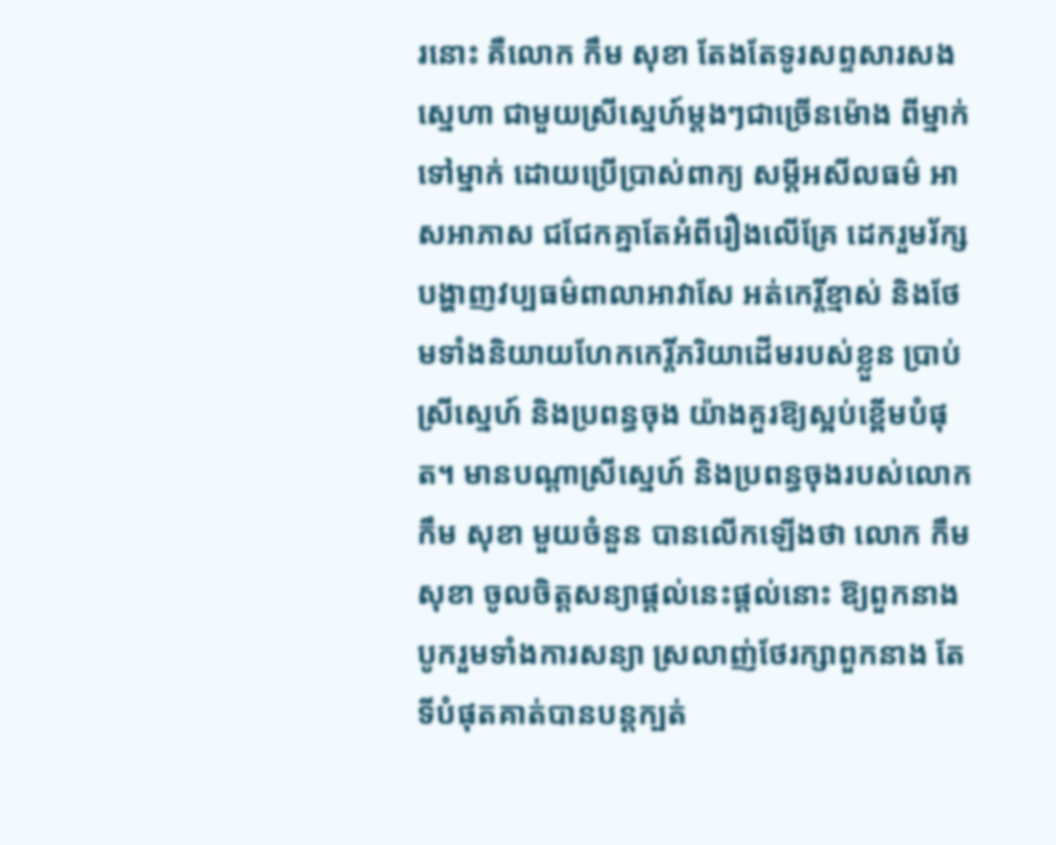រនោះ គឺលោក កឹម សុខា តែងតែទូរសព្ទសារសងស្នេហា ជាមួយស្រីស្នេហ៍ម្តងៗជាច្រើនម៉ោង ពីម្នាក់ទៅម្នាក់ ដោយប្រើប្រាស់ពាក្យ សម្តីអសីលធម៌ អាសអាភាស ជជែកគ្នាតែអំពីរឿងលើគ្រែ ដេករួមរ័ក្ស បង្ហាញវប្បធម៌ពាលាអាវាសែ អត់កេរ្តិ៍ខ្មាស់ និងថែមទាំងនិយាយហែកកេរ្តិ៍ភរិយាដើមរបស់ខ្លួន ប្រាប់ស្រីស្នេហ៍ និងប្រពន្ធចុង យ៉ាងគួរឱ្យស្អប់ខ្ពើមបំផុត។ មានបណ្តាស្រីស្នេហ៍ និងប្រពន្ធចុងរបស់លោក កឹម សុខា មួយចំនួន បានលើកឡើងថា លោក កឹម សុខា ចូលចិត្តសន្យាផ្តល់នេះផ្តល់នោះ ឱ្យពួកនាង បូករួមទាំងការសន្យា ស្រលាញ់ថែរក្សាពួកនាង តែទីបំផុតគាត់បានបន្តក្បត់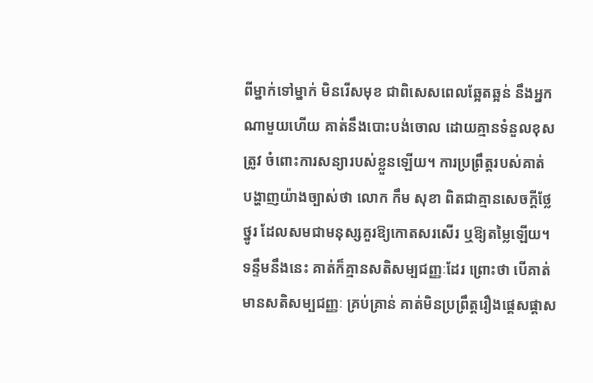ពីម្នាក់ទៅម្នាក់ មិនរើសមុខ ជាពិសេសពេលឆ្អែតឆ្អន់ នឹងអ្នកណាមួយហើយ គាត់នឹងបោះបង់ចោល ដោយគ្មានទំនួលខុសត្រូវ ចំពោះការសន្យារបស់ខ្លួនឡើយ។ ការប្រព្រឹត្តរបស់គាត់ បង្ហាញយ៉ាងច្បាស់ថា លោក កឹម សុខា ពិតជាគ្មានសេចក្តីថ្លែថ្នូរ ដែលសមជាមនុស្សគួរឱ្យកោតសរសើរ ឬឱ្យតម្លៃឡើយ។ ទន្ទឹមនឹងនេះ គាត់ក៏គ្មានសតិសម្បជញ្ញៈដែរ ព្រោះថា បើគាត់មានសតិសម្បជញ្ញៈ គ្រប់គ្រាន់ គាត់មិនប្រព្រឹត្តរឿងផ្តេសផ្តាស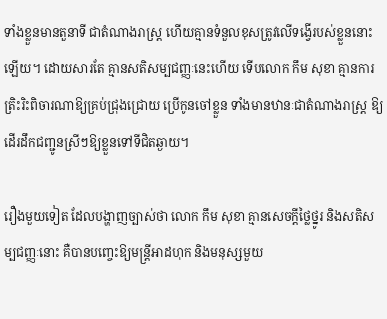ទាំងខ្លួនមានតួនាទី ជាតំណាងរាស្ត្រ ហើយគ្មានទំនួលខុសត្រូវលើទង្វើរបស់ខ្លួននោះឡើយ។ ដោយសារតែ គ្មានសតិសម្បជញ្ញៈនេះហើយ ទើបលោក កឹម សុខា គ្មានការត្រិះរិះពិចារណាឱ្យគ្រប់ជ្រុងជ្រោយ ប្រើកូនចៅខ្លួន ទាំងមានឋានៈជាតំណាងរាស្ត្រ ឱ្យដើរដឹកជញ្ជូនស្រីៗឱ្យខ្លួនទៅទីជិតឆ្ងាយ។

រឿងមួយទៀត ដែលបង្ហាញច្បាស់ថា លោក កឹម សុខា គ្មានសេចក្តីថ្លៃថ្នូរ និងសតិសម្បជញ្ញៈនោះ គឺបានបញ្ចេះឱ្យមន្ត្រីអាដហុក និងមនុស្សមួយ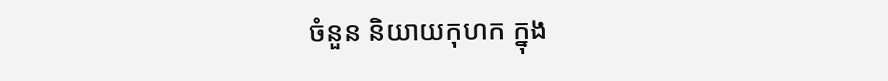ចំនួន និយាយកុហក ក្នុង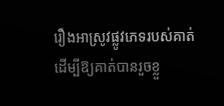រឿងអាស្រូវផ្លូវភេទរបស់គាត់ ដើម្បីឱ្យគាត់បានរួចខ្លួ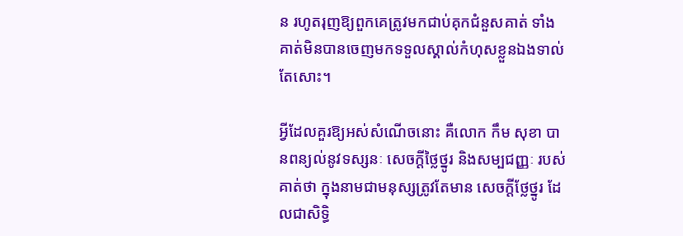ន រហូតរុញឱ្យពួកគេត្រូវមកជាប់គុកជំនួសគាត់ ទាំងគាត់មិនបានចេញមកទទួលស្គាល់កំហុសខ្លួនឯងទាល់តែសោះ។

អ្វីដែលគួរឱ្យអស់សំណើចនោះ គឺលោក កឹម សុខា បានពន្យល់នូវទស្សនៈ សេចក្តីថ្លៃថ្នូរ និងសម្បជញ្ញៈ របស់គាត់ថា ក្នុងនាមជាមនុស្សត្រូវតែមាន សេចក្តីថ្លែថ្នូរ ដែលជាសិទ្ធិ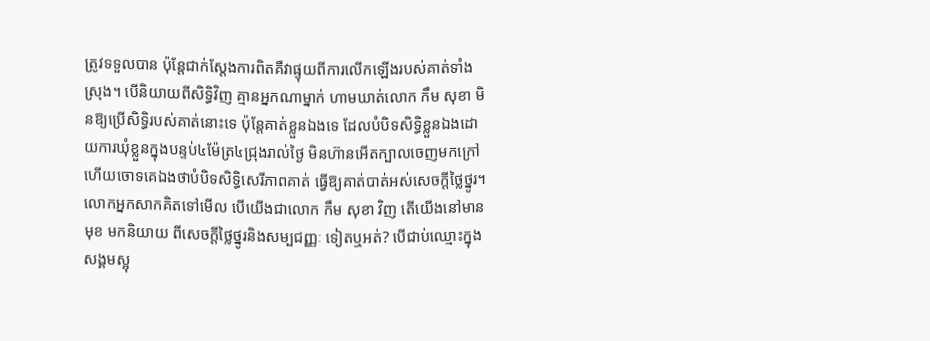ត្រូវទទួលបាន ប៉ុន្តែជាក់ស្តែងការពិតគឺវាផ្ទុយពីការលើកឡើងរបស់គាត់ទាំងស្រុង។ បើនិយាយពីសិទ្ធិវិញ គ្មានអ្នកណាម្នាក់ ហាមឃាត់លោក កឹម សុខា មិនឱ្យប្រើសិទ្ធិរបស់គាត់នោះទេ ប៉ុន្តែគាត់ខ្លួនឯងទេ ដែលបំបិទសិទ្ធិខ្លួនឯងដោយការឃុំខ្លួនក្នុងបន្ទប់៤ម៉ែត្រ៤ជ្រុងរាល់ថ្ងៃ មិនហ៊ានអើតក្បាលចេញមកក្រៅ ហើយចោទគេឯងថាបំបិទសិទ្ធិសេរីភាពគាត់ ធ្វើឱ្យគាត់បាត់អស់សេចក្តីថ្លៃថ្នូរ។ លោកអ្នកសាកគិតទៅមើល បើយើងជាលោក កឹម សុខា វិញ តើយើងនៅមានមុខ មកនិយាយ ពីសេចក្តីថ្លៃថ្នូរនិងសម្បជញ្ញៈ ទៀតឬអត់? បើជាប់ឈ្មោះក្នុងសង្គមស្អុ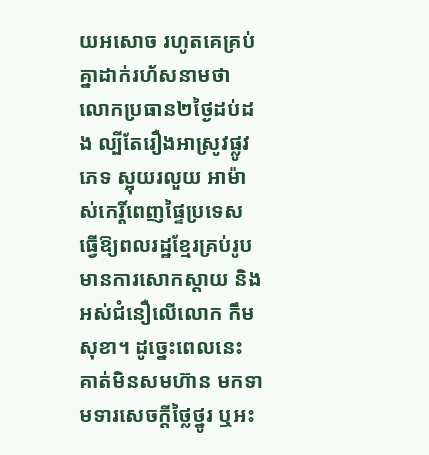យអសោច រហូតគេគ្រប់គ្នាដាក់រហ័សនាមថា លោកប្រធាន២ថ្ងៃដប់ដង ល្បីតែរឿងអាស្រូវផ្លូវភេទ ស្អុយរលួយ អាម៉ាស់កេរ្តិ៍ពេញផ្ទៃប្រទេស ធ្វើឱ្យពលរដ្ឋខ្មែរគ្រប់រូបមានការសោកស្តាយ និងអស់ជំនឿលើលោក កឹម សុខា។ ដូច្នេះពេលនេះ គាត់មិនសមហ៊ាន មកទាមទារសេចក្តីថ្លៃថ្នូរ ឬអះ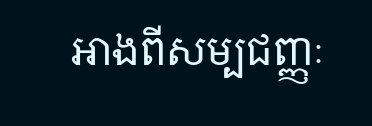អាងពីសម្បជញ្ញៈ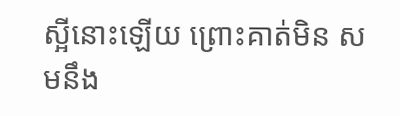ស្អីនោះឡើយ ព្រោះគាត់មិន សមនឹង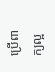ប្រើពាក្យល្អ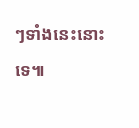ៗទាំងនេះនោះទេ៕